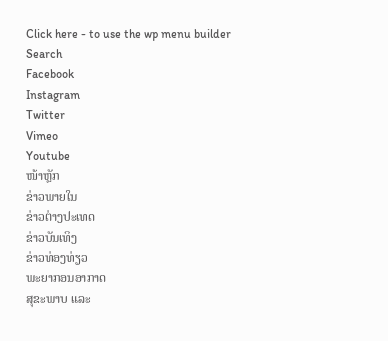Click here - to use the wp menu builder
Search
Facebook
Instagram
Twitter
Vimeo
Youtube
ໜ້າຫຼັກ
ຂ່າວພາຍໃນ
ຂ່າວຕ່າງປະເທດ
ຂ່າວບັນເທິງ
ຂ່າວທ່ອງທ່ຽວ
ພະຍາກອນອາກາດ
ສຸຂະພາບ ແລະ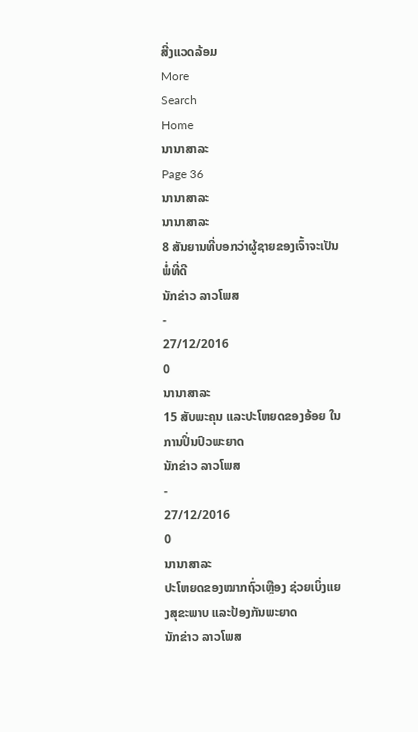ສີ່ງແວດລ້ອມ
More
Search
Home
ນານາສາລະ
Page 36
ນານາສາລະ
ນານາສາລະ
8 ສັນຍານທີ່ບອກວ່າຜູ້ຊາຍຂອງເຈົ້າຈະເປັນພໍ່ທີ່ດີ
ນັກຂ່າວ ລາວໂພສ
-
27/12/2016
0
ນານາສາລະ
15 ສັບພະຄຸນ ແລະປະໂຫຍດຂອງອ້ອຍ ໃນການປິ່ນປົວພະຍາດ
ນັກຂ່າວ ລາວໂພສ
-
27/12/2016
0
ນານາສາລະ
ປະໂຫຍດຂອງໝາກຖົ່ວເຫຼືອງ ຊ່ວຍເບິ່ງແຍງສຸຂະພາບ ແລະປ້ອງກັນພະຍາດ
ນັກຂ່າວ ລາວໂພສ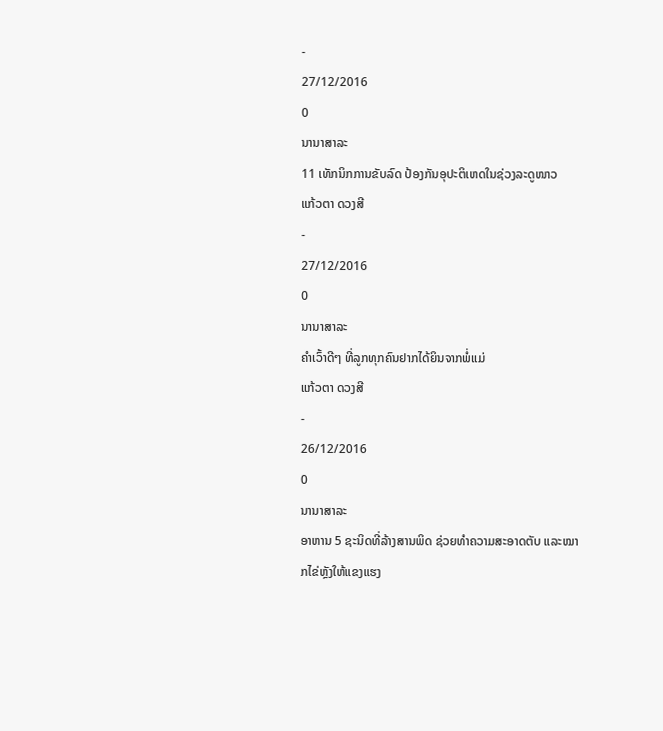-
27/12/2016
0
ນານາສາລະ
11 ເທັກນິກການຂັບລົດ ປ້ອງກັນອຸປະຕິເຫດໃນຊ່ວງລະດູໜາວ
ແກ້ວຕາ ດວງສີ
-
27/12/2016
0
ນານາສາລະ
ຄຳເວົ້າດີໆ ທີ່ລູກທຸກຄົນຢາກໄດ້ຍິນຈາກພໍ່ແມ່
ແກ້ວຕາ ດວງສີ
-
26/12/2016
0
ນານາສາລະ
ອາຫານ 5 ຊະນິດທີ່ລ້າງສານພິດ ຊ່ວຍທຳຄວາມສະອາດຕັບ ແລະໝາກໄຂ່ຫຼັງໃຫ້ແຂງແຮງ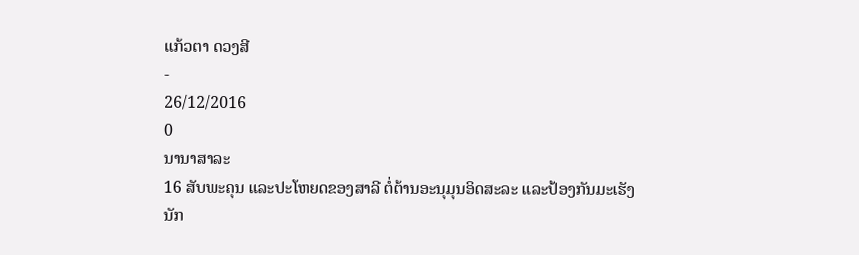ແກ້ວຕາ ດວງສີ
-
26/12/2016
0
ນານາສາລະ
16 ສັບພະຄຸນ ແລະປະໂຫຍດຂອງສາລີ ຕໍ່ຕ້ານອະນຸມຸນອິດສະລະ ແລະປ້ອງກັນມະເຮັງ
ນັກ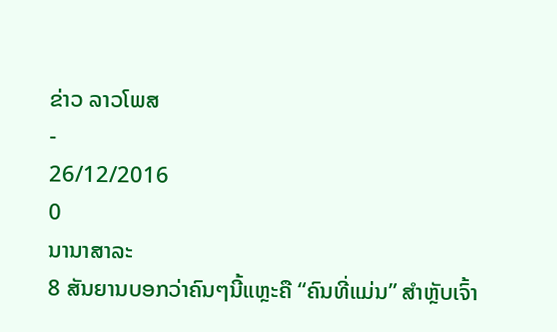ຂ່າວ ລາວໂພສ
-
26/12/2016
0
ນານາສາລະ
8 ສັນຍານບອກວ່າຄົນໆນີ້ແຫຼະຄື “ຄົນທີ່ແມ່ນ” ສໍາຫຼັບເຈົ້າ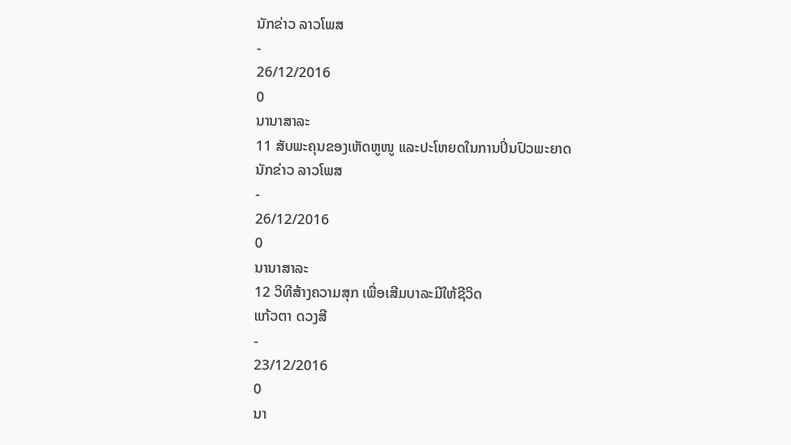ນັກຂ່າວ ລາວໂພສ
-
26/12/2016
0
ນານາສາລະ
11 ສັບພະຄຸນຂອງເຫັດຫູໜູ ແລະປະໂຫຍດໃນການປິ່ນປົວພະຍາດ
ນັກຂ່າວ ລາວໂພສ
-
26/12/2016
0
ນານາສາລະ
12 ວິທີສ້າງຄວາມສຸກ ເພື່ອເສີມບາລະມີໃຫ້ຊີວິດ
ແກ້ວຕາ ດວງສີ
-
23/12/2016
0
ນາ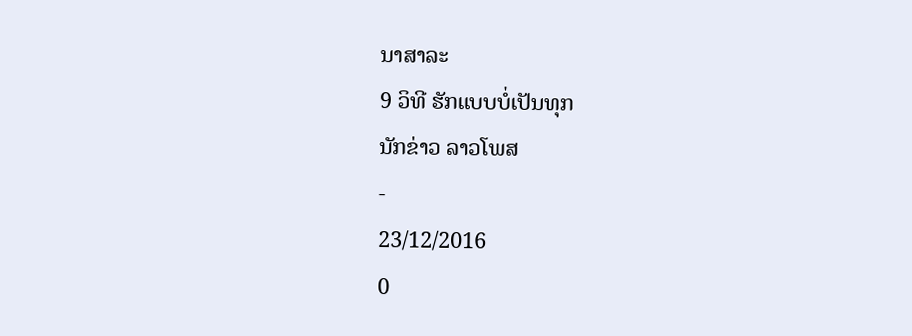ນາສາລະ
9 ວິທີ ຮັກແບບບໍ່ເປັນທຸກ
ນັກຂ່າວ ລາວໂພສ
-
23/12/2016
0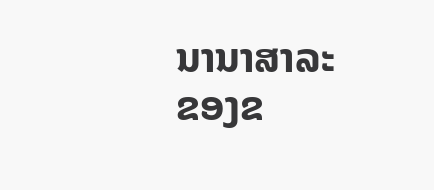ນານາສາລະ
ຂອງຂ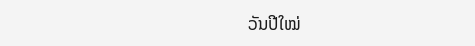ວັນປີໃໝ່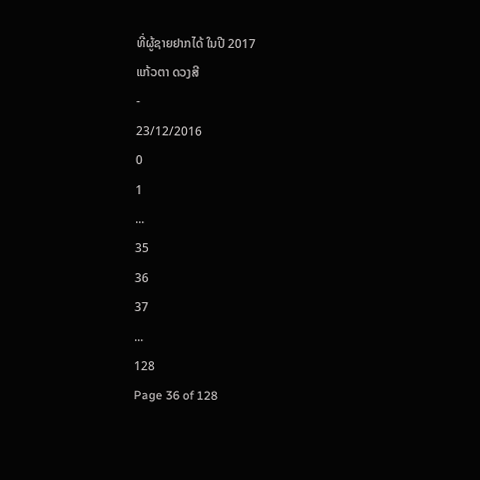ທີ່ຜູ້ຊາຍຢາກໄດ້ ໃນປີ 2017
ແກ້ວຕາ ດວງສີ
-
23/12/2016
0
1
...
35
36
37
...
128
Page 36 of 128